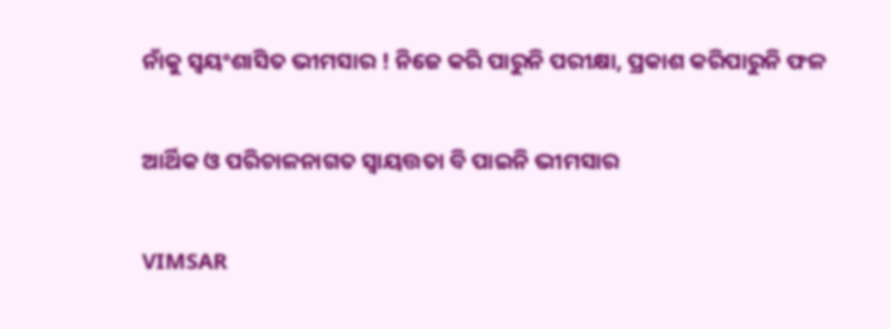ନାଁକୁ ସ୍ୱୟଂଶାସିତ ଭୀମସାର ! ନିଜେ କରି ପାରୁନି ପରୀକ୍ଷା, ପ୍ରକାଶ କରିପାରୁନି ଫଳ

ଆର୍ଥିକ ଓ ପରିଚାଳନାଗତ ସ୍ୱାୟତ୍ତତା ବି ପାଇନି ଭୀମସାର

VIMSAR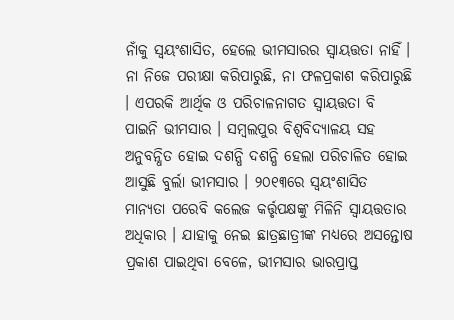ନାଁକୁ ସ୍ୱୟଂଶାସିତ, ହେଲେ ଭୀମସାରର ସ୍ୱାୟତ୍ତତା ନାହିଁ । ନା ନିଜେ ପରୀକ୍ଷା କରିପାରୁଛି, ନା ଫଳପ୍ରକାଶ କରିପାରୁଛି । ଏପରକି ଆର୍ଥିକ ଓ ପରିଚାଳନାଗତ ସ୍ୱାୟତ୍ତତା ବି ପାଇନି ଭୀମସାର । ସମ୍ବଲପୁର ବିଶ୍ୱବିଦ୍ୟାଳୟ ସହ ଅନୁବନ୍ଧିତ ହୋଇ ଦଶନ୍ଧି ଦଶନ୍ଧି ହେଲା ପରିଚାଳିତ ହୋଇ ଆସୁଛି ବୁର୍ଲା ଭୀମସାର । ୨୦୧୩ରେ ସ୍ୱୟଂଶାସିତ ମାନ୍ୟତା ପରେବି କଲେଜ କର୍ତ୍ତୃପକ୍ଷଙ୍କୁ ମିଳିନି ସ୍ୱାୟତ୍ତତାର ଅଧିକାର । ଯାହାକୁ ନେଇ ଛାତ୍ରଛାତ୍ରୀଙ୍କ ମଧ୍ୟରେ ଅସନ୍ତୋଷ ପ୍ରକାଶ ପାଇଥିବା ବେଳେ, ଭୀମସାର ଭାରପ୍ରାପ୍ତ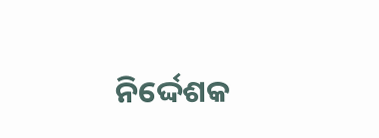ନିର୍ଦ୍ଦେଶକ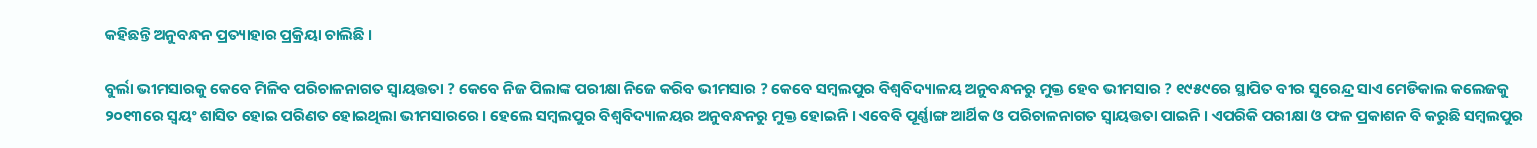କହିଛନ୍ତି ଅନୁବନ୍ଧନ ପ୍ରତ୍ୟାହାର ପ୍ରକ୍ରିୟା ଚାଲିଛି ।

ବୁର୍ଲା ଭୀମସାରକୁ କେବେ ମିଳିବ ପରିଚାଳନାଗତ ସ୍ୱାୟତ୍ତତା ? କେବେ ନିଜ ପିଲାଙ୍କ ପରୀକ୍ଷା ନିଜେ କରିବ ଭୀମସାର ? କେବେ ସମ୍ବଲପୁର ବିଶ୍ୱବିଦ୍ୟାଳୟ ଅନୁବନ୍ଧନରୁ ମୁକ୍ତ ହେବ ଭୀମସାର ? ୧୯୫୯ରେ ସ୍ଥାପିତ ବୀର ସୁରେନ୍ଦ୍ର ସାଏ ମେଡିକାଲ କଲେଜକୁ ୨୦୧୩ରେ ସ୍ୱୟଂ ଶାସିତ ହୋଇ ପରିଣତ ହୋଇଥିଲା ଭୀମସାରରେ । ହେଲେ ସମ୍ବଲପୁର ବିଶ୍ୱବିଦ୍ୟାଳୟର ଅନୁବନ୍ଧନରୁ ମୁକ୍ତ ହୋଇନି । ଏବେବି ପୂର୍ଣ୍ଣାଙ୍ଗ ଆର୍ଥିକ ଓ ପରିଚାଳନାଗତ ସ୍ବାୟତ୍ତତା ପାଇନି । ଏପରିକି ପରୀକ୍ଷା ଓ ଫଳ ପ୍ରକାଶନ ବି କରୁଛି ସମ୍ବଲପୁର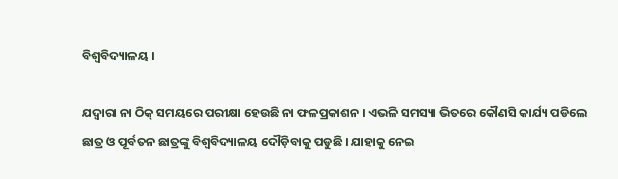ବିଶ୍ୱବିଦ୍ୟାଳୟ ।

ଯଦ୍ୱାରା ନା ଠିକ୍ ସମୟରେ ପରୀକ୍ଷା ହେଉଛି ନା ଫଳପ୍ରକାଶନ । ଏଭଳି ସମସ୍ୟା ଭିତରେ କୌଣସି କାର୍ଯ୍ୟ ପଡିଲେ ଛାତ୍ର ଓ ପୂର୍ବତନ ଛାତ୍ରଙ୍କୁ ବିଶ୍ବବିଦ୍ୟାଳୟ ଦୌଡ଼ିବାକୁ ପଡୁଛି । ଯାହାକୁ ନେଇ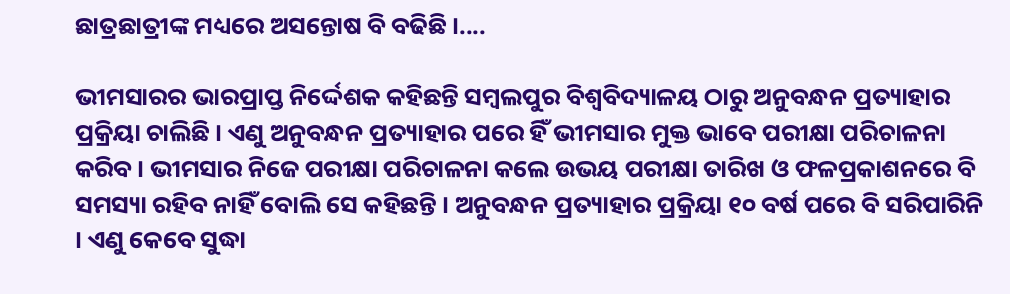ଛାତ୍ରଛାତ୍ରୀଙ୍କ ମଧ୍ୟରେ ଅସନ୍ତୋଷ ବି ବଢିଛି ।....

ଭୀମସାରର ଭାରପ୍ରାପ୍ତ ନିର୍ଦ୍ଦେଶକ କହିଛନ୍ତି ସମ୍ବଲପୁର ବିଶ୍ୱବିଦ୍ୟାଳୟ ଠାରୁ ଅନୁବନ୍ଧନ ପ୍ରତ୍ୟାହାର ପ୍ରକ୍ରିୟା ଚାଲିଛି । ଏଣୁ ଅନୁବନ୍ଧନ ପ୍ରତ୍ୟାହାର ପରେ ହିଁ ଭୀମସାର ମୁକ୍ତ ଭାବେ ପରୀକ୍ଷା ପରିଚାଳନା କରିବ । ଭୀମସାର ନିଜେ ପରୀକ୍ଷା ପରିଚାଳନା କଲେ ଉଭୟ ପରୀକ୍ଷା ତାରିଖ ଓ ଫଳପ୍ରକାଶନରେ ବି ସମସ୍ୟା ରହିବ ନାହିଁ ବୋଲି ସେ କହିଛନ୍ତି । ଅନୁବନ୍ଧନ ପ୍ରତ୍ୟାହାର ପ୍ରକ୍ରିୟା ୧୦ ବର୍ଷ ପରେ ବି ସରିପାରିନି । ଏଣୁ କେବେ ସୁଦ୍ଧା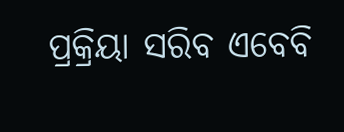ପ୍ରକ୍ରିୟା ସରିବ ଏବେବି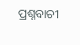ପ୍ରଶ୍ନବାଚୀ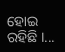ହୋଇ ରହିଛି ।...